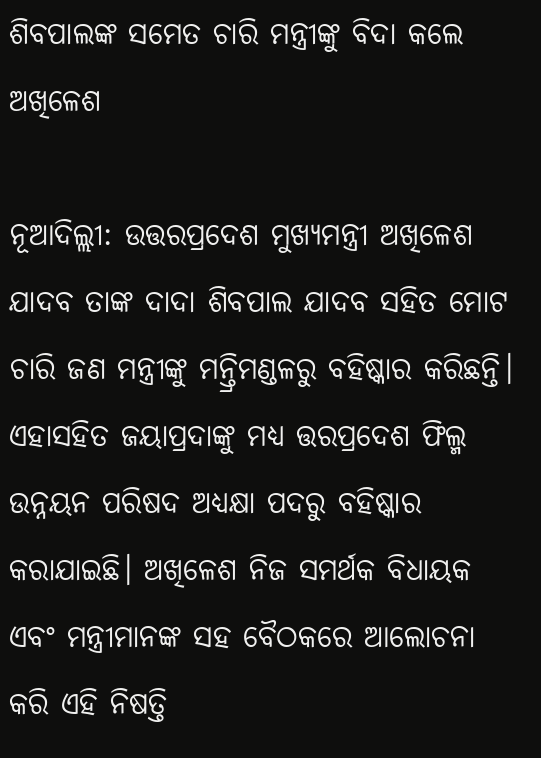ଶିବପାଲଙ୍କ ସମେତ ଚାରି ମନ୍ତ୍ରୀଙ୍କୁ ବିଦା କଲେ ଅଖିଳେଶ

ନୂଆଦିଲ୍ଲୀ: ଉତ୍ତରପ୍ରଦେଶ ମୁଖ୍ୟମନ୍ତ୍ରୀ ଅଖିଳେଶ ଯାଦବ ତାଙ୍କ ଦାଦା ଶିବପାଲ ଯାଦବ ସହିତ ମୋଟ ଚାରି ଜଣ ମନ୍ତ୍ରୀଙ୍କୁ ମନ୍ତ୍ରିମଣ୍ଡଳରୁ ବହିଷ୍କାର କରିଛନ୍ତି। ଏହାସହିତ ଜୟାପ୍ରଦାଙ୍କୁ ମଧ୍ୟ ତ୍ତରପ୍ରଦେଶ ଫିଲ୍ମ ଉନ୍ନୟନ ପରିଷଦ ଅଧ୍ୟକ୍ଷା ପଦରୁ ବହିଷ୍କାର କରାଯାଇଛି। ଅଖିଳେଶ ନିଜ ସମର୍ଥକ ବିଧାୟକ ଏବଂ ମନ୍ତ୍ରୀମାନଙ୍କ ସହ ବୈଠକରେ ଆଲୋଚନା କରି ଏହି ନିଷତ୍ତି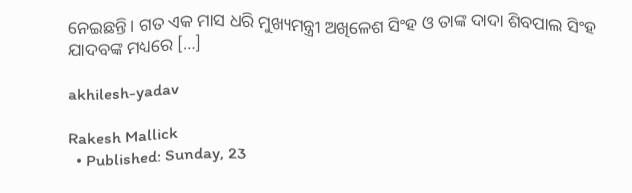ନେଇଛନ୍ତି। ଗତ ଏକ ମାସ ଧରି ମୁଖ୍ୟମନ୍ତ୍ରୀ ଅଖିଳେଶ ସିଂହ ଓ ତାଙ୍କ ଦାଦା ଶିବପାଲ ସିଂହ ଯାଦବଙ୍କ ମଧ୍ୟରେ […]

akhilesh-yadav

Rakesh Mallick
  • Published: Sunday, 23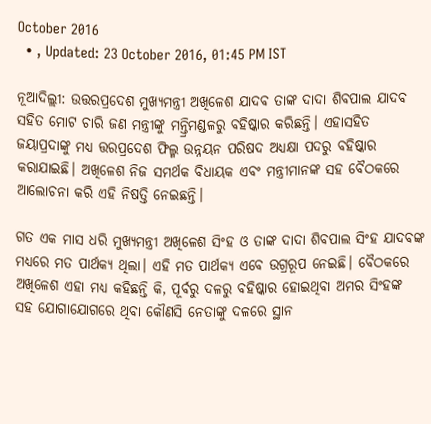October 2016
  • , Updated: 23 October 2016, 01:45 PM IST

ନୂଆଦିଲ୍ଲୀ: ଉତ୍ତରପ୍ରଦେଶ ମୁଖ୍ୟମନ୍ତ୍ରୀ ଅଖିଳେଶ ଯାଦବ ତାଙ୍କ ଦାଦା ଶିବପାଲ ଯାଦବ ସହିତ ମୋଟ ଚାରି ଜଣ ମନ୍ତ୍ରୀଙ୍କୁ ମନ୍ତ୍ରିମଣ୍ଡଳରୁ ବହିଷ୍କାର କରିଛନ୍ତି। ଏହାସହିତ ଜୟାପ୍ରଦାଙ୍କୁ ମଧ୍ୟ ତ୍ତରପ୍ରଦେଶ ଫିଲ୍ମ ଉନ୍ନୟନ ପରିଷଦ ଅଧ୍ୟକ୍ଷା ପଦରୁ ବହିଷ୍କାର କରାଯାଇଛି। ଅଖିଳେଶ ନିଜ ସମର୍ଥକ ବିଧାୟକ ଏବଂ ମନ୍ତ୍ରୀମାନଙ୍କ ସହ ବୈଠକରେ ଆଲୋଚନା କରି ଏହି ନିଷତ୍ତି ନେଇଛନ୍ତି।

ଗତ ଏକ ମାସ ଧରି ମୁଖ୍ୟମନ୍ତ୍ରୀ ଅଖିଳେଶ ସିଂହ ଓ ତାଙ୍କ ଦାଦା ଶିବପାଲ ସିଂହ ଯାଦବଙ୍କ ମଧ୍ୟରେ ମତ ପାର୍ଥକ୍ୟ ଥିଲା। ଏହି ମତ ପାର୍ଥକ୍ୟ ଏବେ ଉଗ୍ରରୂପ ନେଇଛି। ବୈଠକରେ ଅଖିଳେଶ ଏହା ମଧ୍ୟ କହିଛନ୍ତି କି, ପୂର୍ବରୁ ଦଳରୁ ବହିଷ୍କାର ହୋଇଥିବା ଅମର ସିଂହଙ୍କ ସହ ଯୋଗାଯୋଗରେ ଥିବା କୌଣସି ନେତାଙ୍କୁ ଦଳରେ ସ୍ଥାନ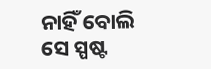ନାହିଁ ବୋଲି ସେ ସ୍ପଷ୍ଟ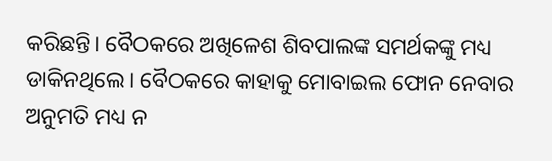କରିଛନ୍ତି। ବୈଠକରେ ଅଖିଳେଶ ଶିବପାଲଙ୍କ ସମର୍ଥକଙ୍କୁ ମଧ୍ୟ ଡାକିନଥିଲେ। ବୈଠକରେ କାହାକୁ ମୋବାଇଲ ଫୋନ ନେବାର ଅନୁମତି ମଧ୍ୟ ନ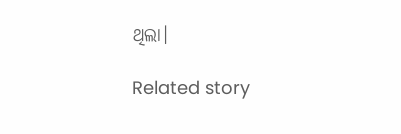ଥିଲା।

Related story